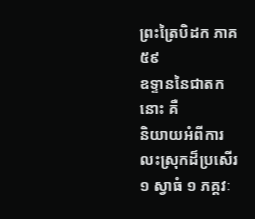ព្រះត្រៃបិដក ភាគ ៥៩
ឧទ្ទាននៃជាតកនោះ គឺ
និយាយអំពីការលះស្រុកដ៏ប្រសើរ ១ ស្វាធំ ១ ភគ្គវៈ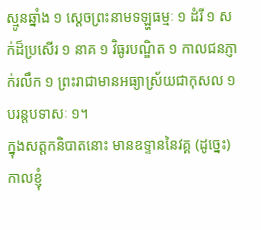ស្មូនឆ្នាំង ១ សេ្តចព្រះនាមទឡ្ហធម្មៈ ១ ដំរី ១ សក់ដ៏ប្រសើរ ១ នាគ ១ វិធូរបណ្ឌិត ១ កាលជនភ្ញាក់រលឹក ១ ព្រះរាជាមានអធ្យាស្រ័យជាកុសល ១ បរន្តបទាសៈ ១។
ក្នុងសត្តកនិបាតនោះ មានឧទ្ទាននៃវគ្គ (ដូច្នេះ) កាលខ្ញុំ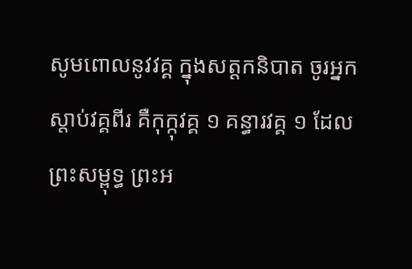សូមពោលនូវវគ្គ ក្នុងសត្តកនិបាត ចូរអ្នកស្តាប់វគ្គពីរ គឺកុក្កុវគ្គ ១ គន្ធារវគ្គ ១ ដែលព្រះសម្ពុទ្ធ ព្រះអ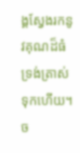ង្គស្វែងរកនូវគុណដ៏ធំ ទ្រង់ត្រាស់ទុកហើយ។
ច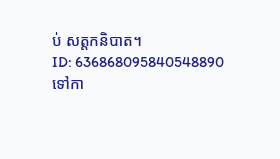ប់ សត្តកនិបាត។
ID: 636868095840548890
ទៅកា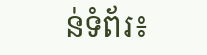ន់ទំព័រ៖